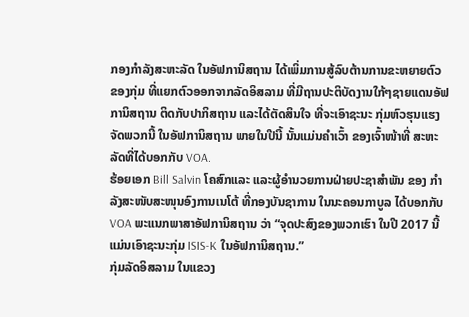ກອງກຳລັງສະຫະລັດ ໃນອັຟການິສຖານ ໄດ້ເພິ່ມການສູ້ລົບຕ້ານການຂະຫຍາຍຕົວ
ຂອງກຸ່ມ ທີ່ແຍກຕົວອອກຈາກລັດອິສລາມ ທີ່ມີຖານປະຕິບັດງານໃກ້ໆຊາຍແດນອັຟ
ການິສຖານ ຕິດກັບປາກິສຖານ ແລະໄດ້ຕັດສິນໃຈ ທີ່ຈະເອົາຊະນະ ກຸ່ມຫົວຮຸນແຮງ
ຈັດພວກນີ້ ໃນອັຟການິສຖານ ພາຍໃນປີນີ້ ນັ້ນແມ່ນຄຳເວົ້າ ຂອງເຈົ້າໜ້າທີ່ ສະຫະ
ລັດທີ່ໄດ້ບອກກັບ VOA.
ຮ້ອຍເອກ Bill Salvin ໂຄສົກແລະ ແລະຜູ້ອຳນວຍການຝ່າຍປະຊາສຳພັນ ຂອງ ກຳ
ລັງສະໜັບສະໜຸນອົງການເນໂຕ້ ທີ່ກອງບັນຊາການ ໃນນະຄອນກາບູລ ໄດ້ບອກກັບ
VOA ພະແນກພາສາອັຟການິສຖານ ວ່າ “ຈຸດປະສົງຂອງພວກເຮົາ ໃນປີ 2017 ນີ້
ແມ່ນເອົາຊະນະກຸ່ມ ISIS-K ໃນອັຟການິສຖານ.”
ກຸ່ມລັດອິສລາມ ໃນແຂວງ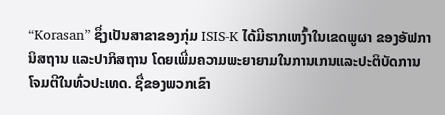“Korasan” ຊຶ່ງເປັນສາຂາຂອງກຸ່ມ ISIS-K ໄດ້ມີຮາກເຫງົ້າໃນເຂດພູຜາ ຂອງອັຟການິສຖານ ແລະປາກິສຖານ ໂດຍເພີ່ມຄວາມພະຍາຍາມໃນການເກນແລະປະຕິບັດການໂຈມຕີໃນທົ່ວປະເທດ. ຊື່ຂອງພວກເຂົາ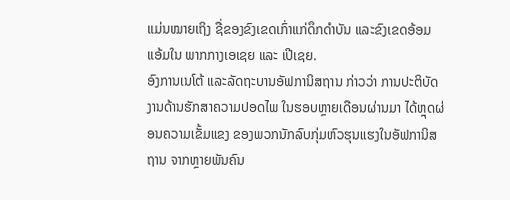ແມ່ນໝາຍເຖິງ ຊື່ຂອງຂົງເຂດເກົ່າແກ່ດຶກດຳບັນ ແລະຂົງເຂດອ້ອມແອ້ມໃນ ພາກກາງເອເຊຍ ແລະ ເປີເຊຍ.
ອົງການເນໂຕ້ ແລະລັດຖະບານອັຟການິສຖານ ກ່າວວ່າ ການປະຕິບັດງານດ້ານຮັກສາຄວາມປອດໄພ ໃນຮອບຫຼາຍເດືອນຜ່ານມາ ໄດ້ຫຼຸດຜ່ອນຄວາມເຂັ້ມແຂງ ຂອງພວກນັກລົບກຸ່ມຫົວຮຸນແຮງໃນອັຟການິສຖານ ຈາກຫຼາຍພັນຄົນ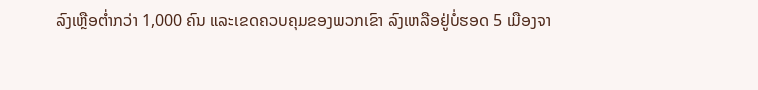ລົງເຫຼືອຕ່ຳກວ່າ 1,000 ຄົນ ແລະເຂດຄວບຄຸມຂອງພວກເຂົາ ລົງເຫລືອຢູ່ບໍ່ຮອດ 5 ເມືອງຈາ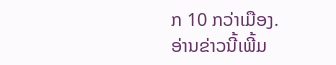ກ 10 ກວ່າເມືອງ.
ອ່ານຂ່າວນີ້ເພີ້ມ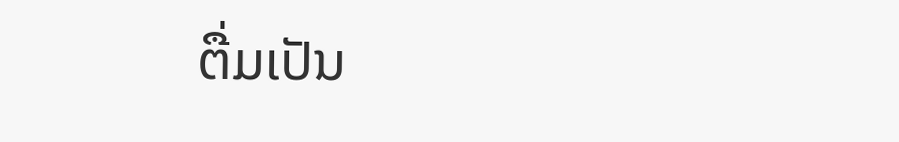ຕື່ມເປັນ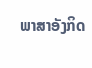ພາສາອັງກິດ